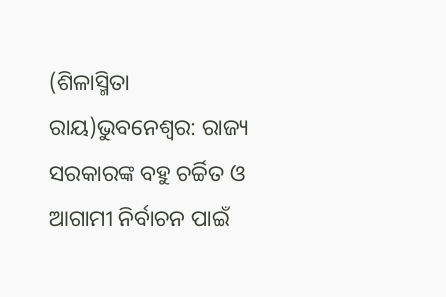(ଶିଳାସ୍ମିତା ରାୟ)ଭୁବନେଶ୍ୱର: ରାଜ୍ୟ ସରକାରଙ୍କ ବହୁ ଚର୍ଚ୍ଚିତ ଓ ଆଗାମୀ ନିର୍ବାଚନ ପାଇଁ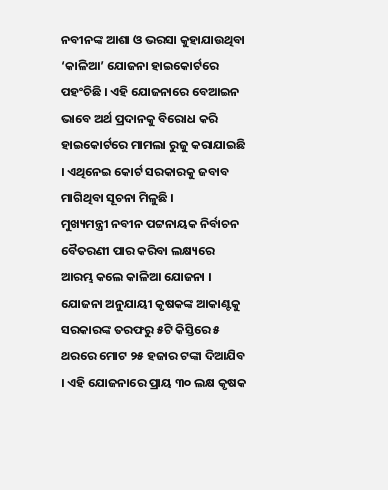ନବୀନଙ୍କ ଆଶା ଓ ଭରସା କୁହାଯାଉଥିବା ‘କାଳିଆ’ ଯୋଜନା ହାଇକୋର୍ଟରେ ପହଂଚିଛି । ଏହି ଯୋଜନାରେ ବେଆଇନ ଭାବେ ଅର୍ଥ ପ୍ରଦାନକୁ ବିରୋଧ କରି ହାଇକୋର୍ଟରେ ମାମଲା ରୁଜୁ କରାଯାଇଛି । ଏଥିନେଇ କୋର୍ଟ ସରକାରକୁ ଜବାବ ମାଗିଥିବା ସୂଚନା ମିଳୁଛି ।
ମୁଖ୍ୟମନ୍ତ୍ରୀ ନବୀନ ପଟ୍ଟନାୟକ ନିର୍ବାଚନ ବୈତରଣୀ ପାର କରିବା ଲକ୍ଷ୍ୟରେ ଆରମ୍ଭ କଲେ କାଳିଆ ଯୋଜନା । ଯୋଜନା ଅନୁଯାୟୀ କୃଷକଙ୍କ ଆକାଣ୍ଟକୁ ସରକାରଙ୍କ ତରଫରୁ ୫ଟି କିସ୍ତିରେ ୫ ଥରରେ ମୋଟ ୨୫ ହଜାର ଟଙ୍କା ଦିଆଯିବ । ଏହି ଯୋଜନାରେ ପ୍ରାୟ ୩୦ ଲକ୍ଷ କୃଷକ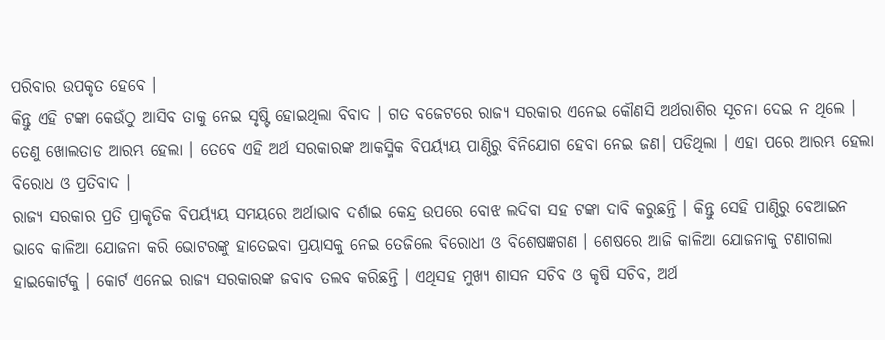ପରିବାର ଉପକୃତ ହେବେ ।
କିନ୍ତୁ ଏହି ଟଙ୍କା କେଉଁଠୁ ଆସିବ ତାକୁ ନେଇ ସୃଷ୍ଟି ହୋଇଥିଲା ବିବାଦ । ଗତ ବଜେଟରେ ରାଜ୍ୟ ସରକାର ଏନେଇ କୌଣସି ଅର୍ଥରାଶିର ସୂଚନା ଦେଇ ନ ଥିଲେ । ତେଣୁ ଖୋଲତାଡ ଆରମ୍ଭ ହେଲା । ତେବେ ଏହି ଅର୍ଥ ସରକାରଙ୍କ ଆକସ୍ମିକ ବିପର୍ୟ୍ୟୟ ପାଣ୍ଠିରୁ ବିନିଯୋଗ ହେବା ନେଇ ଜଣ। ପଡିଥିଲା । ଏହା ପରେ ଆରମ୍ଭ ହେଲା ବିରୋଧ ଓ ପ୍ରତିବାଦ ।
ରାଜ୍ୟ ସରକାର ପ୍ରତି ପ୍ରାକୃତିକ ବିପର୍ୟ୍ୟୟ ସମୟରେ ଅର୍ଥାଭାବ ଦର୍ଶାଇ କେନ୍ଦ୍ର ଉପରେ ବୋଝ ଲଦିବା ସହ ଟଙ୍କା ଦାବି କରୁଛନ୍ତି । କିନ୍ତୁ ସେହି ପାଣ୍ଠିରୁ ବେଆଇନ ଭାବେ କାଳିଆ ଯୋଜନା କରି ଭୋଟରଙ୍କୁ ହାତେଇବା ପ୍ରୟାସକୁ ନେଇ ତେଜିଲେ ବିରୋଧୀ ଓ ବିଶେଷଜ୍ଞଗଣ । ଶେଷରେ ଆଜି କାଳିଆ ଯୋଜନାକୁ ଟଣାଗଲା ହାଇକୋର୍ଟକୁ । କୋର୍ଟ ଏନେଇ ରାଜ୍ୟ ସରକାରଙ୍କ ଜବାବ ତଲବ କରିଛନ୍ତି । ଏଥିସହ ମୁଖ୍ୟ ଶାସନ ସଚିବ ଓ କୃଷି ସଚିବ, ଅର୍ଥ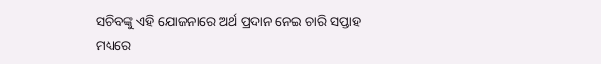ସଚିବଙ୍କୁ ଏହି ଯୋଜନାରେ ଅର୍ଥ ପ୍ରଦାନ ନେଇ ଚାରି ସପ୍ତାହ ମଧ୍ୟରେ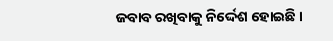ଜବାବ ରଖିବାକୁ ନିର୍ଦ୍ଦେଶ ହୋଇଛି ।